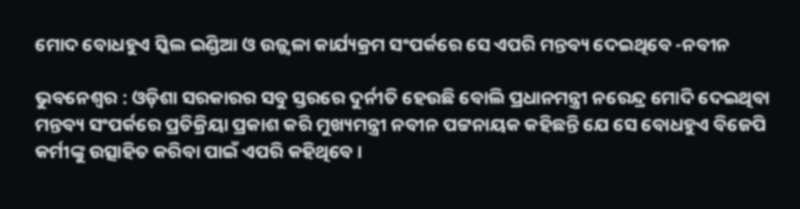ମୋଦ ବୋଧହୁଏ ସ୍କିଲ ଇଣ୍ଡିଆ ଓ ଉଜ୍ଜ୍ୱଳା କାର୍ଯ୍ୟକ୍ରମ ସଂପର୍କରେ ସେ ଏପରି ମନ୍ତବ୍ୟ ଦେଇଥିବେ -ନବୀନ

ଭୁବନେଶ୍ୱର : ଓଡ଼ିଶା ସରକାରର ସବୁ ସ୍ତରରେ ଦୁର୍ନୀତି ହେଉଛି ବୋଲି ପ୍ରଧାନମନ୍ତ୍ରୀ ନରେନ୍ଦ୍ର ମୋଦି ଦେଇଥିବା ମନ୍ତବ୍ୟ ସଂପର୍କରେ ପ୍ରତିକ୍ରିୟା ପ୍ରକାଶ କରି ମୁଖ୍ୟମନ୍ତ୍ରୀ ନବୀନ ପଟ୍ଟନାୟକ କହିଛନ୍ତି ଯେ ସେ ବୋଧହୁଏ ବିଜେପି କର୍ମୀଙ୍କୁ ଉତ୍ସାହିତ କରିବା ପାଇଁ ଏପରି କହିଥିବେ ।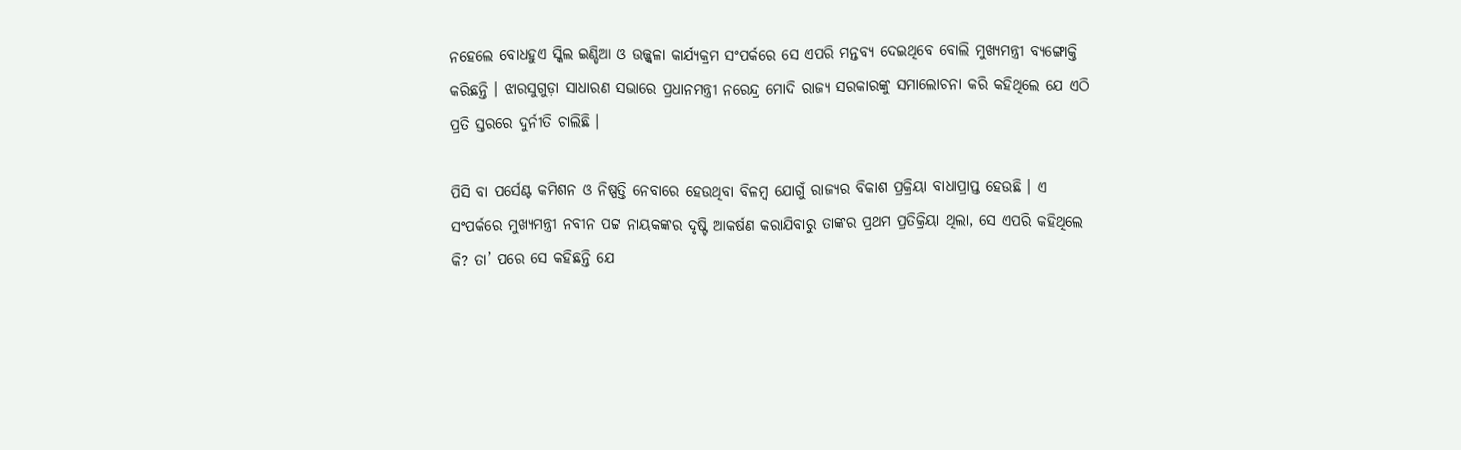ନହେଲେ ବୋଧହୁଏ ସ୍କିଲ ଇଣ୍ଡିଆ ଓ ଉଜ୍ଜ୍ୱଳା କାର୍ଯ୍ୟକ୍ରମ ସଂପର୍କରେ ସେ ଏପରି ମନ୍ତବ୍ୟ ଦେଇଥିବେ ବୋଲି ମୁଖ୍ୟମନ୍ତ୍ରୀ ବ୍ୟଙ୍ଗୋକ୍ତି କରିଛନ୍ତି । ଝାରସୁଗୁଡ଼ା ସାଧାରଣ ସଭାରେ ପ୍ରଧାନମନ୍ତ୍ରୀ ନରେନ୍ଦ୍ର ମୋଦି ରାଜ୍ୟ ସରକାରଙ୍କୁ ସମାଲୋଚନା କରି କହିଥିଲେ ଯେ ଏଠି ପ୍ରତି ସ୍ତରରେ ଦୁର୍ନୀତି ଚାଲିଛି ।

ପିସି ବା ପର୍ସେଣ୍ଟ କମିଶନ ଓ ନିଷ୍ପତ୍ତି ନେବାରେ ହେଉଥିବା ବିଳମ୍ବ ଯୋଗୁଁ ରାଜ୍ୟର ବିକାଶ ପ୍ରକ୍ରିୟା ବାଧାପ୍ରାପ୍ତ ହେଉଛି । ଏ ସଂପର୍କରେ ମୁଖ୍ୟମନ୍ତ୍ରୀ ନବୀନ ପଟ୍ଟ ନାୟକଙ୍କର ଦୃଷ୍ଟି ଆକର୍ଷଣ କରାଯିବାରୁ ତାଙ୍କର ପ୍ରଥମ ପ୍ରତିକ୍ରିୟା ଥିଲା, ସେ ଏପରି କହିଥିଲେ କି? ତା’ ପରେ ସେ କହିଛନ୍ତି ଯେ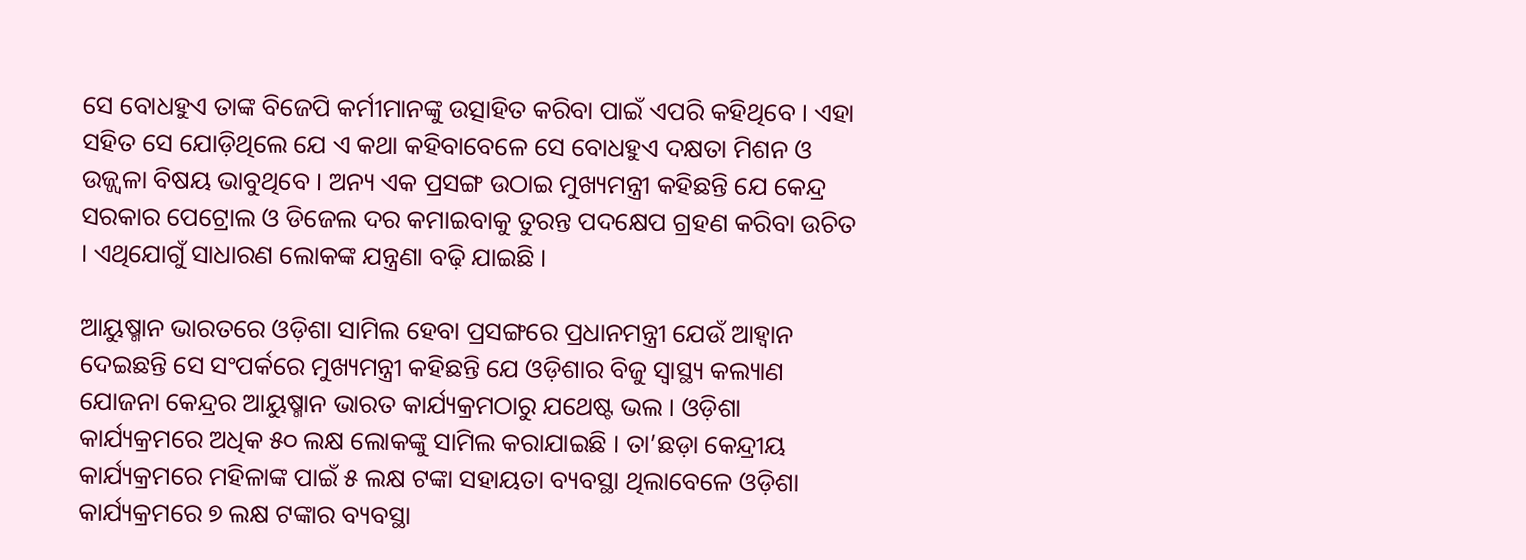ସେ ବୋଧହୁଏ ତାଙ୍କ ବିଜେପି କର୍ମୀମାନଙ୍କୁ ଉତ୍ସାହିତ କରିବା ପାଇଁ ଏପରି କହିଥିବେ । ଏହା ସହିତ ସେ ଯୋଡ଼ିଥିଲେ ଯେ ଏ କଥା କହିବାବେଳେ ସେ ବୋଧହୁଏ ଦକ୍ଷତା ମିଶନ ଓ ଉଜ୍ଜ୍ୱଳା ବିଷୟ ଭାବୁଥିବେ । ଅନ୍ୟ ଏକ ପ୍ରସଙ୍ଗ ଉଠାଇ ମୁଖ୍ୟମନ୍ତ୍ରୀ କହିଛନ୍ତି ଯେ କେନ୍ଦ୍ର ସରକାର ପେଟ୍ରୋଲ ଓ ଡିଜେଲ ଦର କମାଇବାକୁ ତୁରନ୍ତ ପଦକ୍ଷେପ ଗ୍ରହଣ କରିବା ଉଚିତ । ଏଥିଯୋଗୁଁ ସାଧାରଣ ଲୋକଙ୍କ ଯନ୍ତ୍ରଣା ବଢ଼ି ଯାଇଛି ।

ଆୟୁଷ୍ମାନ ଭାରତରେ ଓଡ଼ିଶା ସାମିଲ ହେବା ପ୍ରସଙ୍ଗରେ ପ୍ରଧାନମନ୍ତ୍ରୀ ଯେଉଁ ଆହ୍ୱାନ ଦେଇଛନ୍ତି ସେ ସଂପର୍କରେ ମୁଖ୍ୟମନ୍ତ୍ରୀ କହିଛନ୍ତି ଯେ ଓଡ଼ିଶାର ବିଜୁ ସ୍ୱାସ୍ଥ୍ୟ କଲ୍ୟାଣ ଯୋଜନା କେନ୍ଦ୍ରର ଆୟୁଷ୍ମାନ ଭାରତ କାର୍ଯ୍ୟକ୍ରମଠାରୁ ଯଥେଷ୍ଟ ଭଲ । ଓଡ଼ିଶା କାର୍ଯ୍ୟକ୍ରମରେ ଅଧିକ ୫୦ ଲକ୍ଷ ଲୋକଙ୍କୁ ସାମିଲ କରାଯାଇଛି । ତା’ଛଡ଼ା କେନ୍ଦ୍ରୀୟ କାର୍ଯ୍ୟକ୍ରମରେ ମହିଳାଙ୍କ ପାଇଁ ୫ ଲକ୍ଷ ଟଙ୍କା ସହାୟତା ବ୍ୟବସ୍ଥା ଥିଲାବେଳେ ଓଡ଼ିଶା କାର୍ଯ୍ୟକ୍ରମରେ ୭ ଲକ୍ଷ ଟଙ୍କାର ବ୍ୟବସ୍ଥା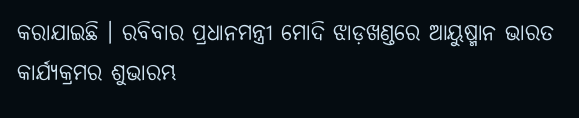କରାଯାଇଛି । ରବିବାର ପ୍ରଧାନମନ୍ତ୍ରୀ ମୋଦି ଝାଡ଼ଖଣ୍ଡରେ ଆୟୁଷ୍ମାନ ଭାରତ କାର୍ଯ୍ୟକ୍ରମର ଶୁଭାରମ୍ଭ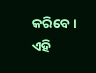କରିବେ । ଏହି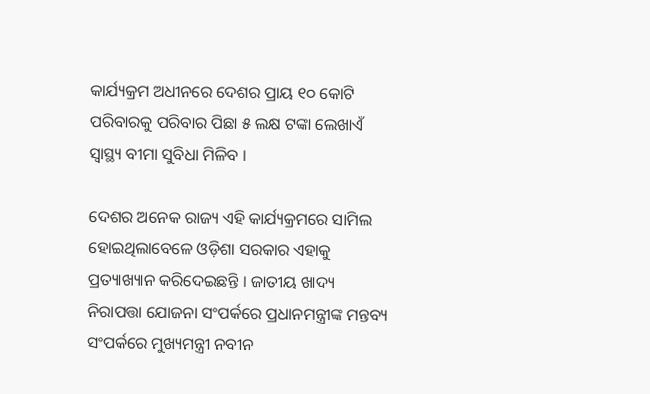କାର୍ଯ୍ୟକ୍ରମ ଅଧୀନରେ ଦେଶର ପ୍ରାୟ ୧୦ କୋଟି ପରିବାରକୁ ପରିବାର ପିଛା ୫ ଲକ୍ଷ ଟଙ୍କା ଲେଖାଏଁ ସ୍ୱାସ୍ଥ୍ୟ ବୀମା ସୁବିଧା ମିଳିବ ।

ଦେଶର ଅନେକ ରାଜ୍ୟ ଏହି କାର୍ଯ୍ୟକ୍ରମରେ ସାମିଲ ହୋଇଥିଲାବେଳେ ଓଡ଼ିଶା ସରକାର ଏହାକୁ ପ୍ରତ୍ୟାଖ୍ୟାନ କରିଦେଇଛନ୍ତି । ଜାତୀୟ ଖାଦ୍ୟ ନିରାପତ୍ତା ଯୋଜନା ସଂପର୍କରେ ପ୍ରଧାନମନ୍ତ୍ରୀଙ୍କ ମନ୍ତବ୍ୟ ସଂପର୍କରେ ମୁଖ୍ୟମନ୍ତ୍ରୀ ନବୀନ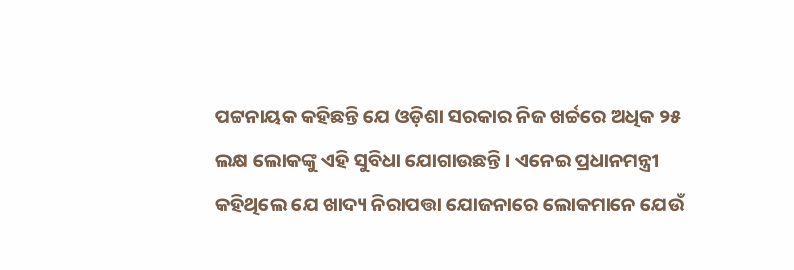ପଟ୍ଟନାୟକ କହିଛନ୍ତି ଯେ ଓଡ଼ିଶା ସରକାର ନିଜ ଖର୍ଚ୍ଚରେ ଅଧିକ ୨୫ ଲକ୍ଷ ଲୋକଙ୍କୁ ଏହି ସୁବିଧା ଯୋଗାଉଛନ୍ତି । ଏନେଇ ପ୍ରଧାନମନ୍ତ୍ରୀ କହିଥିଲେ ଯେ ଖାଦ୍ୟ ନିରାପତ୍ତା ଯୋଜନାରେ ଲୋକମାନେ ଯେଉଁ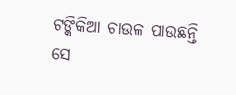ଟଙ୍କିକିଆ ଚାଉଳ ପାଉଛନ୍ତି ସେ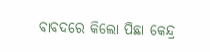ବାବଦରେ କିଲୋ ପିଛା କେନ୍ଦ୍ର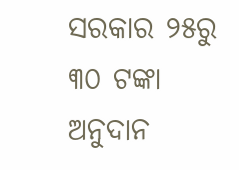ସରକାର ୨୫ରୁ ୩୦ ଟଙ୍କା ଅନୁଦାନ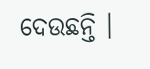ଦେଉଛନ୍ତି ।